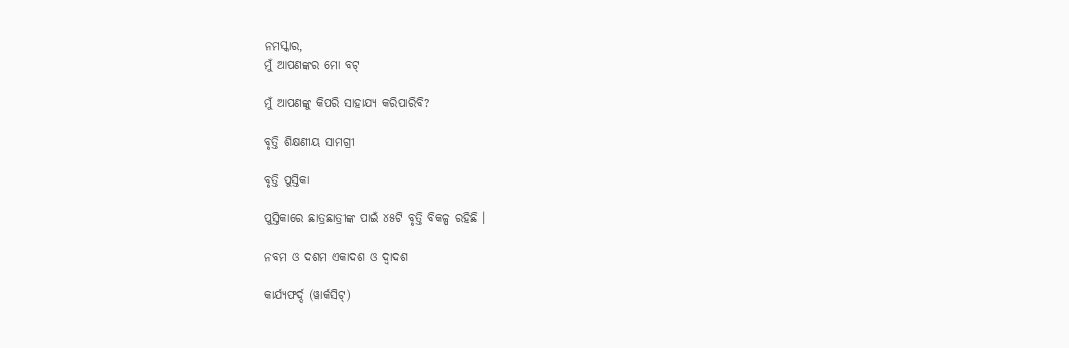ନମସ୍କାର,
ମୁଁ ଆପଣଙ୍କର ମୋ ବଟ୍

ମୁଁ ଆପଣଙ୍କୁ କିପରି ସାହାଯ୍ୟ କରିପାରିବି?

ବୃତ୍ତି ଶିକ୍ଷଣୀୟ ସାମଗ୍ରୀ

ବୃତ୍ତି ପୁସ୍ତିକା

ପୁସ୍ତିକାରେ ଛାତ୍ରଛାତ୍ରୀଙ୍କ ପାଇଁ ୪୫ଟି ବୃତ୍ତି ବିକଳ୍ପ ରହିଛି ।

ନବମ ଓ ଦଶମ ଏକାଦଶ ଓ ଦ୍ଵାଦଶ

କାର୍ଯ୍ୟଫର୍ଦ୍ଦ (ୱାର୍କସିଟ୍)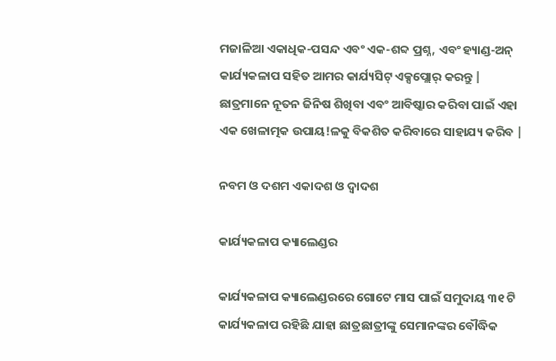ମଜାଳିଆ ଏକାଧିକ-ପସନ୍ଦ ଏବଂ ଏକ-ଶବ୍ଦ ପ୍ରଶ୍ନ, ଏବଂ ହ୍ୟାଣ୍ଡ-ଅନ୍ କାର୍ଯ୍ୟକଳାପ ସହିତ ଆମର କାର୍ଯ୍ୟସିଟ୍ ଏକ୍ସପ୍ଲୋର୍ କରନ୍ତୁ | ଛାତ୍ରମାନେ ନୂତନ ଜିନିଷ ଶିଖିବା ଏବଂ ଆବିଷ୍କାର କରିବା ପାଇଁ ଏହା ଏକ ଖେଳାତ୍ମକ ଉପାୟ!ଳକୁ ବିକଶିତ କରିବାରେ ସାହାଯ୍ୟ କରିବ |

ନବମ ଓ ଦଶମ ଏକାଦଶ ଓ ଦ୍ଵାଦଶ

କାର୍ଯ୍ୟକଳାପ କ୍ୟାଲେଣ୍ଡର

କାର୍ଯ୍ୟକଳାପ କ୍ୟାଲେଣ୍ଡରରେ ଗୋଟେ ମାସ ପାଇଁ ସମୁଦାୟ ୩୧ ଟି କାର୍ଯ୍ୟକଳାପ ରହିଛି ଯାହା ଛାତ୍ରଛାତ୍ରୀଙ୍କୁ ସେମାନଙ୍କର ବୌଦ୍ଧିକ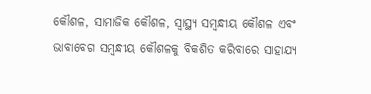କୌଶଳ, ସାମାଜିକ କୌଶଳ, ସ୍ୱାସ୍ଥ୍ୟ ସମ୍ବନ୍ଧୀୟ କୌଶଳ ଏବଂ ଭାବାବେଗ ସମ୍ବନ୍ଧୀୟ କୌଶଳକୁ ବିକଶିତ କରିବାରେ ସାହାଯ୍ୟ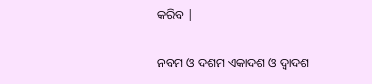କରିବ |

ନବମ ଓ ଦଶମ ଏକାଦଶ ଓ ଦ୍ଵାଦଶ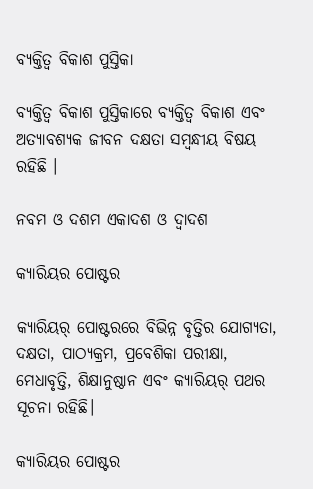ବ୍ୟକ୍ତିତ୍ଵ ବିକାଶ ପୁସ୍ତିକା

ବ୍ୟକ୍ତିତ୍ଵ ବିକାଶ ପୁସ୍ତିକାରେ ବ୍ୟକ୍ତିତ୍ୱ ବିକାଶ ଏବଂ ଅତ୍ୟାବଶ୍ୟକ ଜୀବନ ଦକ୍ଷତା ସମ୍ବନ୍ଧୀୟ ବିଷୟ ରହିଛି ।

ନବମ ଓ ଦଶମ ଏକାଦଶ ଓ ଦ୍ଵାଦଶ

କ୍ୟାରିୟର ପୋଷ୍ଟର

କ୍ୟାରିୟର୍ ପୋଷ୍ଟରରେ ବିଭିନ୍ନ ବୃତ୍ତିର ଯୋଗ୍ୟତା, ଦକ୍ଷତା, ପାଠ୍ୟକ୍ରମ, ପ୍ରବେଶିକା ପରୀକ୍ଷା, ମେଧାବୃତ୍ତି, ଶିକ୍ଷାନୁଷ୍ଠାନ ଏବଂ କ୍ୟାରିୟର୍ ପଥର ସୂଚନା ରହିଛି।

କ୍ୟାରିୟର ପୋଷ୍ଟର